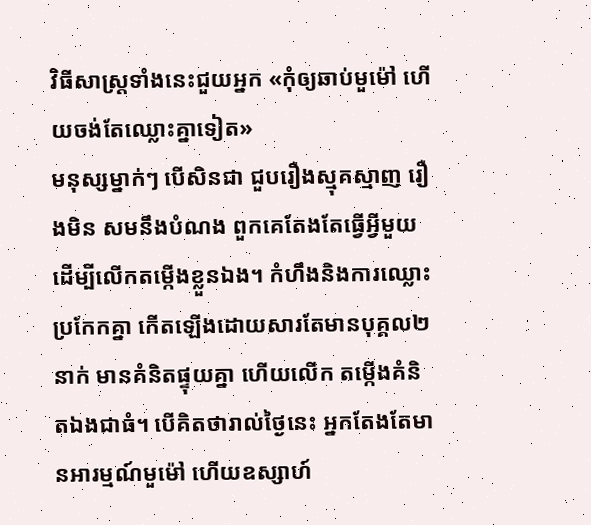វិធីសាស្ត្រទាំងនេះជួយអ្នក «កុំឲ្យឆាប់មួម៉ៅ ហើយចង់តែឈ្លោះគ្នាទៀត»
មនុស្សម្នាក់ៗ បើសិនជា ជួបរឿងស្មុគស្មាញ រឿងមិន សមនឹងបំណង ពួកគេតែងតែធ្វើអ្វីមួយដើម្បីលើកតម្កើងខ្លួនឯង។ កំហឹងនិងការឈ្លោះប្រកែកគ្នា កើតឡើងដោយសារតែមានបុគ្គល២នាក់ មានគំនិតផ្ទុយគ្នា ហើយលើក តម្កើងគំនិតឯងជាធំ។ បើគិតថារាល់ថ្ងៃនេះ អ្នកតែងតែមានអារម្មណ៍មួម៉ៅ ហើយឧស្សាហ៍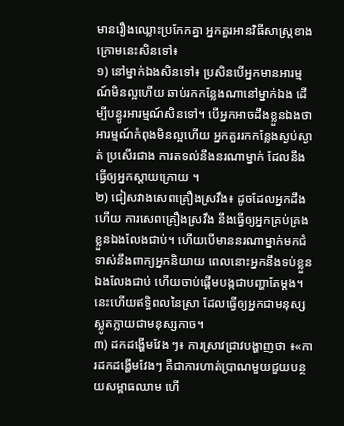មានរឿងឈ្លោះប្រកែកគ្នា អ្នកគួរអានវិធីសាស្ត្រខាងក្រោមនេះសិនទៅ៖
១) នៅម្នាក់ឯងសិនទៅ៖ ប្រសិនបើអ្នកមានអារម្មណ៍មិនល្អហើយ ឆាប់រកកន្លែងណានៅម្នាក់ឯង ដើម្បីបន្ធូរអារម្មណ៍សិនទៅ។ បើអ្នកអាចដឹងខ្លួនឯងថា អារម្មណ៍កំពុងមិនល្អហើយ អ្នកគួររកកន្លែងស្ងប់ស្ងាត់ ប្រសើរជាង ការតទល់នឹងនរណាម្នាក់ ដែលនឹងធ្វើឲ្យអ្នកស្ដាយក្រោយ ។
២) ជៀសវាងសេពគ្រឿងស្រវឹង៖ ដូចដែលអ្នកដឹងហើយ ការសេពគ្រឿងស្រវឹង នឹងធ្វើឲ្យអ្នកគ្រប់គ្រងខ្លួនឯងលែងជាប់។ ហើយបើមាននរណាម្នាក់មកជំទាស់នឹងពាក្យអ្នកនិយាយ ពេលនោះអ្នកនឹងទប់ខ្លួនឯងលែងជាប់ ហើយចាប់ផ្ដើមបង្កជាបញ្ហាតែម្ដង។ នេះហើយឥទ្ធិពលនៃស្រា ដែលធ្វើឲ្យអ្នកជាមនុស្សស្លូតក្លាយជាមនុស្សកាច។
៣) ដកដង្ហើមវែង ៗ៖ ការស្រាវជ្រាវបង្ហាញថា ៖«ការដកដង្ហើមវែងៗ គឺជាការហាត់ប្រាណមួយជួយបន្ថយសម្ពាធឈាម ហើ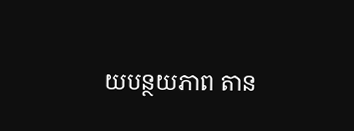យបន្ថយភាព តាន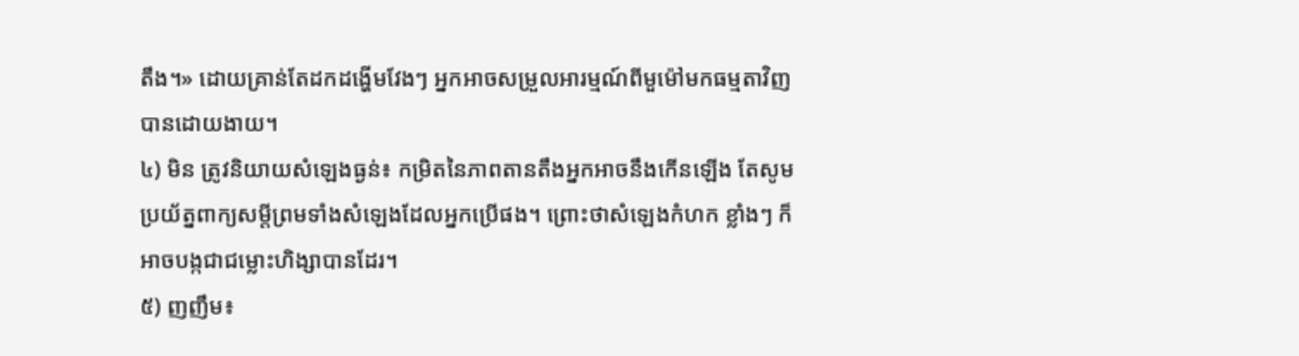តឹង។» ដោយគ្រាន់តែដកដង្ហើមវែងៗ អ្នកអាចសម្រួលអារម្មណ៍ពីមួម៉ៅមកធម្មតាវិញបានដោយងាយ។
៤) មិន ត្រូវនិយាយសំឡេងធ្ងន់៖ កម្រិតនៃភាពតានតឹងអ្នកអាចនឹងកើនឡើង តែសូមប្រយ័ត្នពាក្យសម្ដីព្រមទាំងសំឡេងដែលអ្នកប្រើផង។ ព្រោះថាសំឡេងកំហក ខ្លាំងៗ ក៏អាចបង្កជាជម្លោះហិង្សាបានដែរ។
៥) ញញឹម៖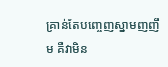គ្រាន់តែបញ្ចេញស្នាមញញឹម គឺវាមិន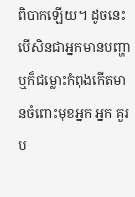ពិបាកឡើយ។ ដូចនេះបើសិនជាអ្នកមានបញ្ហាឬក៏ជម្លោះកំពុងកើតមានចំពោះមុខអ្នក អ្នក គួរប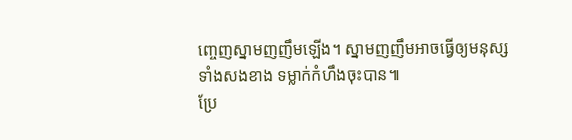ញ្ចេញស្នាមញញឹមឡើង។ ស្នាមញញឹមអាចធ្វើឲ្យមនុស្សទាំងសងខាង ទម្លាក់កំហឹងចុះបាន៕
ប្រែ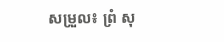សម្រួល៖ ព្រំ សុ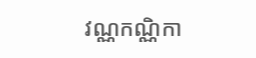វណ្ណកណ្ណិកា